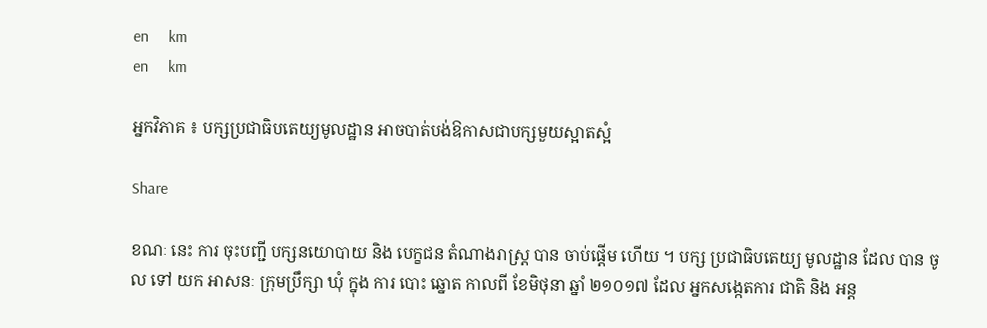en     km
en     km

អ្នកវិភាគ ៖ បក្សប្រជាធិបតេយ្យមូលដ្ឋាន អាចបាត់បង់ឱកាសជាបក្សមួយស្អាតស្អំ

Share

ខណៈ នេះ ការ ចុះបញ្ជី បក្សនយោបាយ និង បេក្ខជន តំណាងរាស្ត្រ បាន ចាប់ផ្ដើម ហើយ ។ បក្ស ប្រជាធិបតេយ្យ មូលដ្ឋាន ដែល បាន ចូល ទៅ យក អាសនៈ ក្រុមប្រឹក្សា ឃុំ ក្នុង ការ បោះ ឆ្នោត កាលពី ខែមិថុនា ឆ្នាំ ២១០១៧ ដែល អ្នកសង្កេតការ ជាតិ និង អន្ត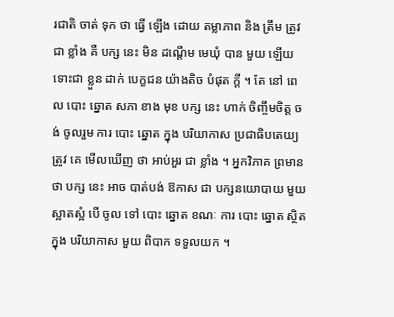រជាតិ ចាត់ ទុក ថា ធ្វើ ឡើង ដោយ តម្លាភាព និង ត្រឹម ត្រូវជា ខ្លាំង គឺ បក្ស នេះ មិន ដណ្ដើម មេឃុំ បាន មួយ ឡើយ ទោះជា ខ្លួន ដាក់ បេក្ខជន យ៉ាងតិច បំផុត ក្ដី ។ តែ នៅ ពេល បោះ ឆ្នោត សភា ខាង មុខ បក្ស នេះ ហាក់ ចិញ្ចឹមចិត្ត ចង់ ចូលរួម ការ បោះ ឆ្នោត ក្នុង បរិយាកាស ប្រជាធិបតេយ្យ ត្រូវ គេ មើលឃើញ ថា អាប់អួរ ជា ខ្លាំង ។ អ្នកវិភាគ ព្រមាន ថា បក្ស នេះ អាច បាត់បង់ ឱកាស ជា បក្សនយោបាយ មួយ ស្អាតស្អំ បើ ចូល ទៅ បោះ ឆ្នោត ខណៈ ការ បោះ ឆ្នោត ស្ថិត ក្នុង បរិយាកាស មួយ ពិបាក ទទួលយក ។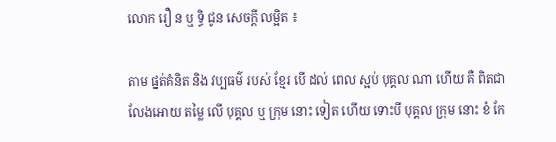លោក រឿ ន ឬ ទិ្ធ ជូន សេចក្ដី លម្អិត ៖

តាម ផ្នត់គំនិត និង វប្បធម៌ របស់ ខ្មែរ បើ ដល់ ពេល ស្អប់ បុគ្គល ណា ហើយ គឺ ពិតជា លែងអោយ តម្លៃ លើ បុគ្គល ឬ ក្រុម នោះ ទៀត ហើយ ទោះបី បុគ្គល ក្រុម នោះ ខំ កែ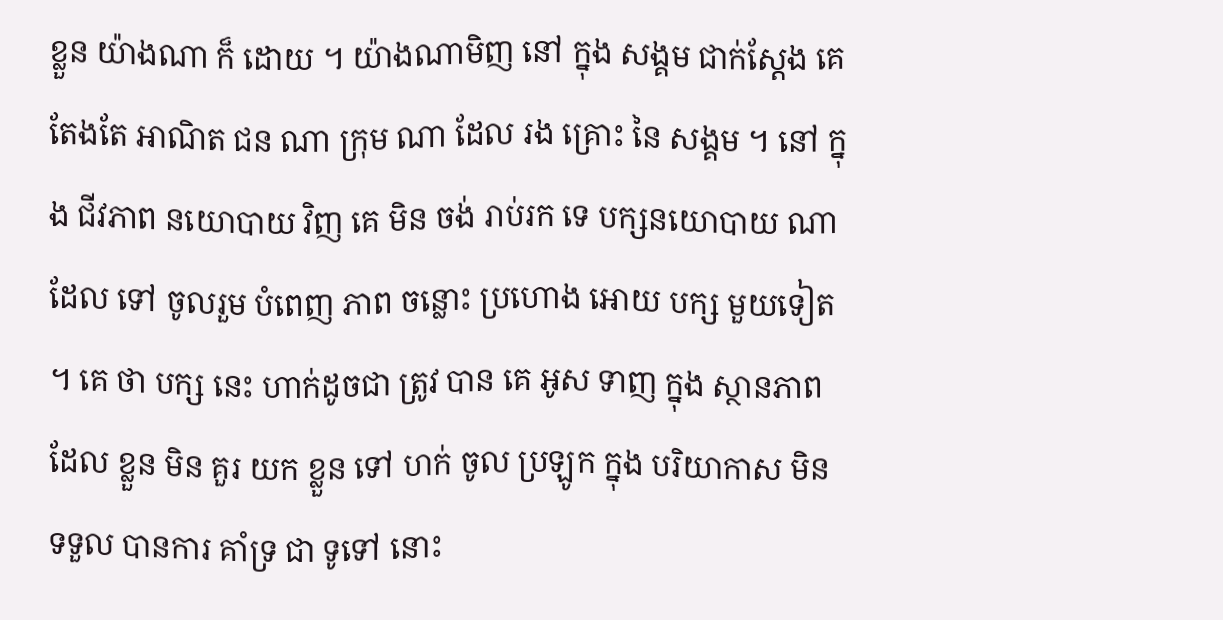ខ្លួន យ៉ាងណា ក៏ ដោយ ។ យ៉ាងណាមិញ នៅ ក្នុង សង្គម ជាក់ស្ដែង គេ តែងតែ អាណិត ជន ណា ក្រុម ណា ដែល រង គ្រោះ នៃ សង្គម ។ នៅ ក្នុង ជីវភាព នយោបាយ វិញ គេ មិន ចង់ រាប់រក ទេ បក្សនយោបាយ ណា ដែល ទៅ ចូលរួម បំពេញ ភាព ចន្លោះ ប្រហោង អោយ បក្ស មួយទៀត ។ គេ ថា បក្ស នេះ ហាក់ដូចជា ត្រូវ បាន គេ អូស ទាញ ក្នុង ស្ថានភាព ដែល ខ្លួន មិន គួរ យក ខ្លួន ទៅ ហក់ ចូល ប្រឡូក ក្នុង បរិយាកាស មិន ទទួល បានការ គាំទ្រ ជា ទូទៅ នោះ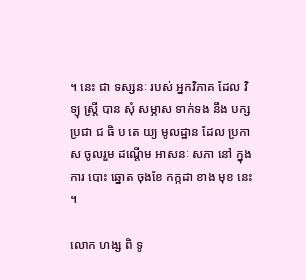។ នេះ ជា ទស្សនៈ របស់ អ្នកវិភាគ ដែល វិទ្យុ ស្ត្រី បាន សុំ សម្ភាស ទាក់ទង នឹង បក្ស ប្រជា ជ ធិ ប តេ យ្យ មូលដ្ឋាន ដែល ប្រកាស ចូលរួម ដណ្ដើម អាសនៈ សភា នៅ ក្នុង ការ បោះ ឆ្នោត ចុងខែ កក្កដា ខាង មុខ នេះ ។

លោក ហង្ស ពិ ទូ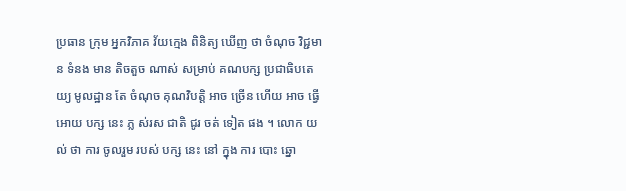ប្រធាន ក្រុម អ្នកវិភាគ វ័យក្មេង ពិនិត្យ ឃើញ ថា ចំណុច វិជ្ជមាន ទំនង មាន តិចតួច ណាស់ សម្រាប់ គណបក្ស ប្រជាធិបតេយ្យ មូលដ្ឋាន តែ ចំណុច គុណវិបត្តិ អាច ច្រើន ហើយ អាច ធ្វើ អោយ បក្ស នេះ ភ្ល ស់រស ជាតិ ជូរ ចត់ ទៀត ផង ។ លោក យល់ ថា ការ ចូលរួម របស់ បក្ស នេះ នៅ ក្នុង ការ បោះ ឆ្នោ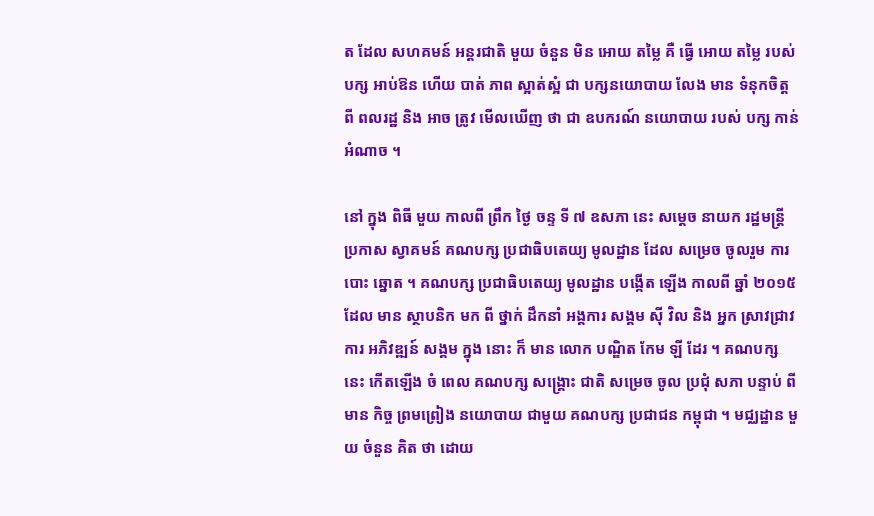ត ដែល សហគមន៍ អន្តរជាតិ មួយ ចំនួន មិន អោយ តម្លៃ គឺ ធ្វើ អោយ តម្លៃ របស់ បក្ស អាប់ឱន ហើយ បាត់ ភាព ស្អាត់ស្អំ ជា បក្សនយោបាយ លែង មាន ទំនុកចិត្ត ពី ពលរដ្ឋ និង អាច ត្រូវ មើលឃើញ ថា ជា ឧបករណ៍ នយោបាយ របស់ បក្ស កាន់ អំណាច ។

នៅ ក្នុង ពិធី មួយ កាលពី ព្រឹក ថ្ងៃ ចន្ទ ទី ៧ ឧសភា នេះ សម្ដេច នាយក រដ្ឋមន្ត្រី ប្រកាស ស្វាគមន៍ គណបក្ស ប្រជាធិបតេយ្យ មូលដ្ឋាន ដែល សម្រេច ចូលរួម ការ បោះ ឆ្នោត ។ គណបក្ស ប្រជាធិបតេយ្យ មូលដ្ឋាន បង្កើត ឡើង កាលពី ឆ្នាំ ២០១៥ ដែល មាន ស្ថាបនិក មក ពី ថ្នាក់ ដឹកនាំ អង្គការ សង្គម ស៊ី វិល និង អ្នក ស្រាវជ្រាវ ការ អភិវឌ្ឍន៍ សង្គម ក្នុង នោះ ក៏ មាន លោក បណ្ឌិត កែម ឡី ដែរ ។ គណបក្ស នេះ កើតឡើង ចំ ពេល គណបក្ស សង្គ្រោះ ជាតិ សម្រេច ចូល ប្រជុំ សភា បន្ទាប់ ពី មាន កិច្ច ព្រមព្រៀង នយោបាយ ជាមួយ គណបក្ស ប្រជាជន កម្ពុជា ។ មជ្ឈដ្ឋាន មួយ ចំនួន គិត ថា ដោយ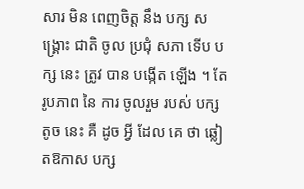សារ មិន ពេញចិត្ត នឹង បក្ស សង្គ្រោះ ជាតិ ចូល ប្រជុំ សភា ទើប បក្ស នេះ ត្រូវ បាន បង្កើត ឡើង ។ តែ រូបភាព នៃ ការ ចូលរួម របស់ បក្ស តូច នេះ គឺ ដូច អ្វី ដែល គេ ថា ឆ្លៀតឱកាស បក្ស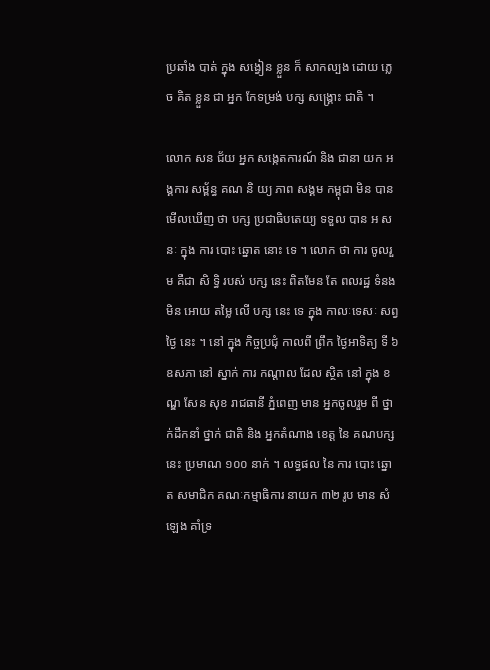ប្រឆាំង បាត់ ក្នុង សង្វៀន ខ្លួន ក៏ សាកល្បង ដោយ ភ្លេច គិត ខ្លួន ជា អ្នក កែទម្រង់ បក្ស សង្គ្រោះ ជាតិ ។

លោក សន ជ័យ អ្នក សង្កេតការណ៍ និង ជានា យក អង្គការ សម្ព័ន្ធ គណ និ យ្យ ភាព សង្គម កម្ពុជា មិន បាន មើលឃើញ ថា បក្ស ប្រជាធិបតេយ្យ ទទួល បាន អ សនៈ ក្នុង ការ បោះ ឆ្នោត នោះ ទេ ។ លោក ថា ការ ចូលរួម គឺជា សិ ទិ្ធ របស់ បក្ស នេះ ពិតមែន តែ ពលរដ្ឋ ទំនង មិន អោយ តម្លៃ លើ បក្ស នេះ ទេ ក្នុង កាលៈទេសៈ សព្វថ្ងៃ នេះ ។ នៅ ក្នុង កិច្ចប្រជុំ កាលពី ព្រឹក ថ្ងៃអាទិត្យ ទី ៦ ឧសភា នៅ ស្នាក់ ការ កណ្តាល ដែល ស្ថិត នៅ ក្នុង ខណ្ឌ សែន សុខ រាជធានី ភ្នំពេញ មាន អ្នកចូលរួម ពី ថ្នាក់ដឹកនាំ ថ្នាក់ ជាតិ និង អ្នកតំណាង ខេត្ត នៃ គណបក្ស នេះ ប្រមាណ ១០០ នាក់ ។ លទ្ធផល នៃ ការ បោះ ឆ្នោត សមាជិក គណៈកម្មាធិការ នាយក ៣២ រូប មាន សំឡេង គាំទ្រ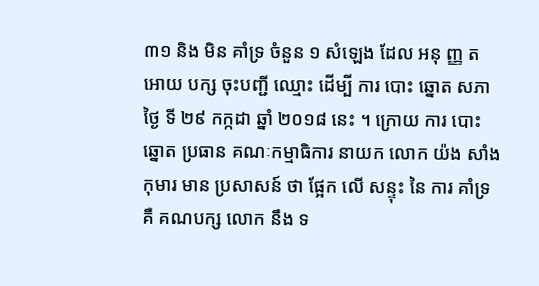៣១ និង មិន គាំទ្រ ចំនួន ១ សំឡេង ដែល អនុ ញ្ញ ត អោយ បក្ស ចុះបញ្ជី ឈ្មោះ ដើម្បី ការ បោះ ឆ្នោត សភា ថ្ងៃ ទី ២៩ កក្កដា ឆ្នាំ ២០១៨ នេះ ។ ក្រោយ ការ បោះ ឆ្នោត ប្រធាន គណៈកម្មាធិការ នាយក លោក យ៉ង សាំង កុមារ មាន ប្រសាសន៍ ថា ផ្អែក លើ សន្ទុះ នៃ ការ គាំទ្រ គឺ គណបក្ស លោក នឹង ទ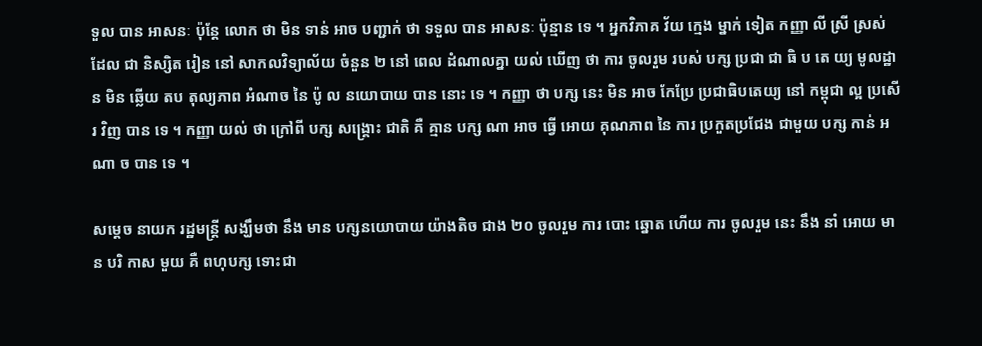ទួល បាន អាសនៈ ប៉ុន្តែ លោក ថា មិន ទាន់ អាច បញ្ជាក់ ថា ទទួល បាន អាសនៈ ប៉ុន្មាន ទេ ។ អ្នកវិភាគ វ័យ ក្មេង ម្នាក់ ទៀត កញ្ញា លី ស្រី ស្រស់ ដែល ជា និស្សិត រៀន នៅ សាកលវិទ្យាល័យ ចំនួន ២ នៅ ពេល ដំណាលគ្នា យល់ ឃើញ ថា ការ ចូលរួម របស់ បក្ស ប្រជា ជា ធិ ប តេ យ្យ មូលដ្ឋាន មិន ឆ្លើយ តប តុល្យភាព អំណាច នៃ ប៉ូ ល នយោបាយ បាន នោះ ទេ ។ កញ្ញា ថា បក្ស នេះ មិន អាច កែប្រែ ប្រជាធិបតេយ្យ នៅ កម្ពុជា ល្អ ប្រសើរ វិញ បាន ទេ ។ កញ្ញា យល់ ថា ក្រៅពី បក្ស សង្គ្រោះ ជាតិ គឺ គ្មាន បក្ស ណា អាច ធ្វើ អោយ គុណភាព នៃ ការ ប្រកួតប្រជែង ជាមួយ បក្ស កាន់ អ ណា ច បាន ទេ ។

សម្ដេច នាយក រដ្ឋមន្ត្រី សង្ឃឹមថា នឹង មាន បក្សនយោបាយ យ៉ាងតិច ជាង ២០ ចូលរួម ការ បោះ ឆ្នោត ហើយ ការ ចូលរួម នេះ នឹង នាំ អោយ មាន បរិ កាស មួយ គឺ ពហុបក្ស ទោះជា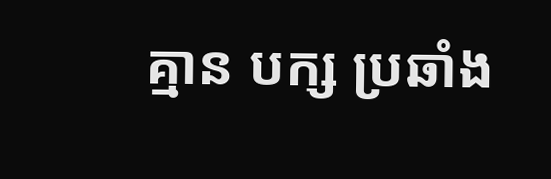គ្មាន បក្ស ប្រឆាំង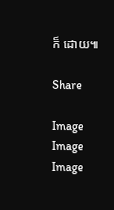ក៏ ដោយ៕

Share

Image
Image
Image